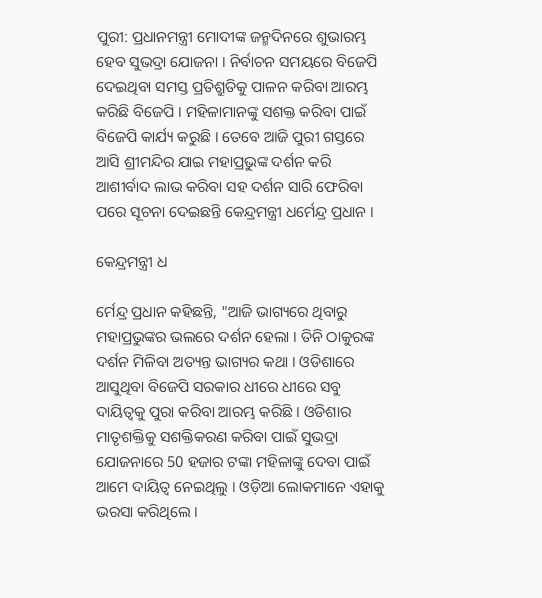ପୁରୀ: ପ୍ରଧାନମନ୍ତ୍ରୀ ମୋଦୀଙ୍କ ଜନ୍ମଦିନରେ ଶୁଭାରମ୍ଭ ହେବ ସୁଭଦ୍ରା ଯୋଜନା । ନିର୍ବାଚନ ସମୟରେ ବିଜେପି ଦେଇଥିବା ସମସ୍ତ ପ୍ରତିଶ୍ରୁତିକୁ ପାଳନ କରିବା ଆରମ୍ଭ କରିଛି ବିଜେପି । ମହିଳାମାନଙ୍କୁ ସଶକ୍ତ କରିବା ପାଇଁ ବିଜେପି କାର୍ଯ୍ୟ କରୁଛି । ତେବେ ଆଜି ପୁରୀ ଗସ୍ତରେ ଆସି ଶ୍ରୀମନ୍ଦିର ଯାଇ ମହାପ୍ରଭୁଙ୍କ ଦର୍ଶନ କରି ଆଶୀର୍ବାଦ ଲାଭ କରିବା ସହ ଦର୍ଶନ ସାରି ଫେରିବା ପରେ ସୂଚନା ଦେଇଛନ୍ତି କେନ୍ଦ୍ରମନ୍ତ୍ରୀ ଧର୍ମେନ୍ଦ୍ର ପ୍ରଧାନ ।

କେନ୍ଦ୍ରମନ୍ତ୍ରୀ ଧ

ର୍ମେନ୍ଦ୍ର ପ୍ରଧାନ କହିଛନ୍ତି, "ଆଜି ଭାଗ୍ୟରେ ଥିବାରୁ ମହାପ୍ରଭୁଙ୍କର ଭଲରେ ଦର୍ଶନ ହେଲା । ତିନି ଠାକୁରଙ୍କ ଦର୍ଶନ ମିଳିବା ଅତ୍ୟନ୍ତ ଭାଗ୍ୟର କଥା । ଓଡିଶାରେ ଆସୁଥିବା ବିଜେପି ସରକାର ଧୀରେ ଧୀରେ ସବୁ ଦାୟିତ୍ଵକୁ ପୁରା କରିବା ଆରମ୍ଭ କରିଛି । ଓଡିଶାର ମାତୃଶକ୍ତିକୁ ସଶକ୍ତିକରଣ କରିବା ପାଇଁ ସୁଭଦ୍ରା ଯୋଜନାରେ 50 ହଜାର ଟଙ୍କା ମହିଳାଙ୍କୁ ଦେବା ପାଇଁ ଆମେ ଦାୟିତ୍ଵ ନେଇଥିଲୁ । ଓଡ଼ିଆ ଲୋକମାନେ ଏହାକୁ ଭରସା କରିଥିଲେ ।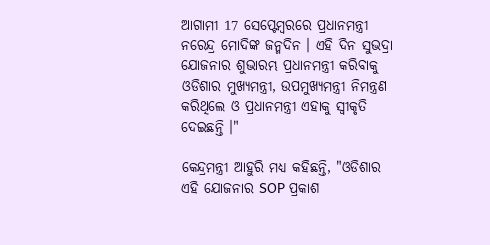ଆଗାମୀ 17 ସେପ୍ଟେମ୍ବରରେ ପ୍ରଧାନମନ୍ତ୍ରୀ ନରେନ୍ଦ୍ର ମୋଦିଙ୍କ ଜନ୍ମଦିନ । ଏହି ଦିନ ସୁଭଦ୍ରା ଯୋଜନାର ଶୁଭାରମ୍ଭ ପ୍ରଧାନମନ୍ତ୍ରୀ କରିବାକୁ ଓଡିଶାର ମୁଖ୍ୟମନ୍ତ୍ରୀ, ଉପମୁଖ୍ୟମନ୍ତ୍ରୀ ନିମନ୍ତ୍ରଣ କରିଥିଲେ ଓ ପ୍ରଧାନମନ୍ତ୍ରୀ ଏହାକୁ ସ୍ଵୀକୃତି ଦେଇଛନ୍ତି ।"

କେନ୍ଦ୍ରମନ୍ତ୍ରୀ ଆହୁରି ମଧ୍ୟ କହିଛନ୍ତି, "ଓଡିଶାର ଏହି ଯୋଜନାର SOP ପ୍ରକାଶ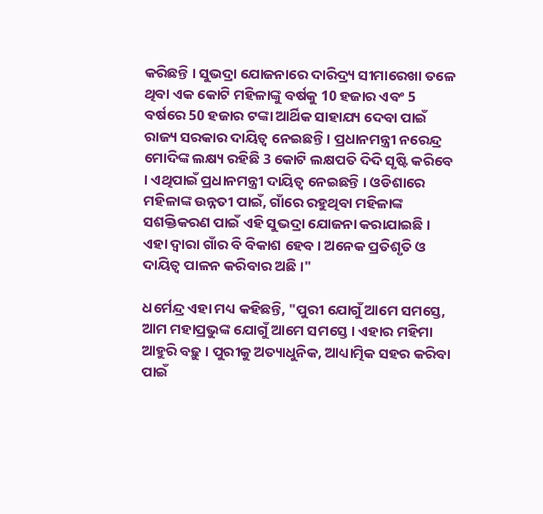କରିଛନ୍ତି । ସୁଭଦ୍ରା ଯୋଜନାରେ ଦାରିଦ୍ର୍ୟ ସୀମାରେଖା ତଳେ ଥିବା ଏକ କୋଟି ମହିଳାଙ୍କୁ ବର୍ଷକୁ 10 ହଜାର ଏବଂ 5 ବର୍ଷରେ 50 ହଜାର ଟଙ୍କା ଆର୍ଥିକ ସାହାଯ୍ୟ ଦେବା ପାଇଁ ରାଜ୍ୟ ସରକାର ଦାୟିତ୍ଵ ନେଇଛନ୍ତି । ପ୍ରଧାନମନ୍ତ୍ରୀ ନରେନ୍ଦ୍ର ମୋଦିଙ୍କ ଲକ୍ଷ୍ୟ ରହିଛି 3 କୋଟି ଲକ୍ଷପତି ଦିଦି ସୃଷ୍ଟି କରିବେ । ଏଥିପାଇଁ ପ୍ରଧାନମନ୍ତ୍ରୀ ଦାୟିତ୍ବ ନେଇଛନ୍ତି । ଓଡିଶାରେ ମହିଳାଙ୍କ ଉନ୍ନତୀ ପାଇଁ, ଗାଁରେ ରହୁଥିବା ମହିଳାଙ୍କ ସଶକ୍ତିକରଣ ପାଇଁ ଏହି ସୁଭଦ୍ରା ଯୋଜନା କରାଯାଇଛି । ଏହା ଦ୍ବାରା ଗାଁର ବି ବିକାଶ ହେବ । ଅନେକ ପ୍ରତିଶୃତି ଓ ଦାୟିତ୍ଵ ପାଳନ କରିବାର ଅଛି ।"

ଧର୍ମେନ୍ଦ୍ର ଏହା ମଧ୍ୟ କହିଛନ୍ତି, "ପୁରୀ ଯୋଗୁଁ ଆମେ ସମସ୍ତେ, ଆମ ମହାପ୍ରଭୁଙ୍କ ଯୋଗୁଁ ଆମେ ସମସ୍ତେ । ଏହାର ମହିମା ଆହୁରି ବଢ଼ୁ । ପୁରୀକୁ ଅତ୍ୟାଧୁନିକ, ଆଧ୍ୟାତ୍ମିକ ସହର କରିବା ପାଇଁ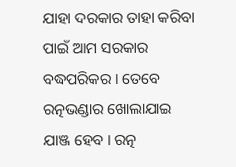ଯାହା ଦରକାର ତାହା କରିବା ପାଇଁ ଆମ ସରକାର ବଦ୍ଧପରିକର । ତେବେ ରତ୍ନଭଣ୍ଡାର ଖୋଲାଯାଇ ଯାଞ୍ଜ ହେବ । ରତ୍ନ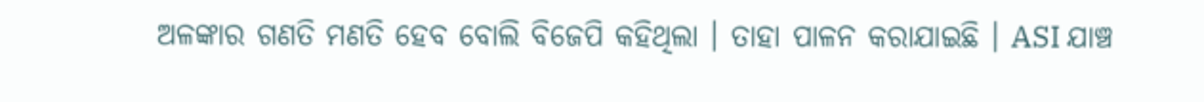ଅଳଙ୍କାର ଗଣତି ମଣତି ହେବ ବୋଲି ବିଜେପି କହିଥିଲା । ତାହା ପାଳନ କରାଯାଇଛି । ASI ଯାଞ୍ଚ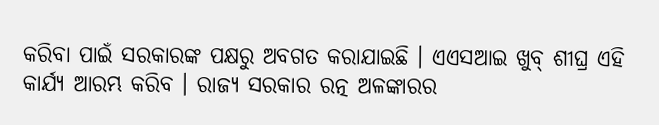କରିବା ପାଇଁ ସରକାରଙ୍କ ପକ୍ଷରୁ ଅବଗତ କରାଯାଇଛି । ଏଏସଆଇ ଖୁବ୍ ଶୀଘ୍ର ଏହି କାର୍ଯ୍ୟ ଆରମ୍ଭ କରିବ । ରାଜ୍ୟ ସରକାର ରତ୍ନ ଅଳଙ୍କାରର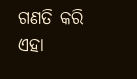ଗଣତି କରି ଏହା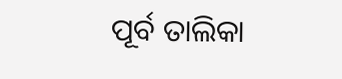ପୂର୍ବ ତାଲିକା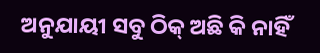ଅନୁଯାୟୀ ସବୁ ଠିକ୍ ଅଛି କି ନାହିଁ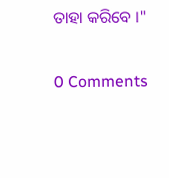ତାହା କରିବେ ।"

0 Comments